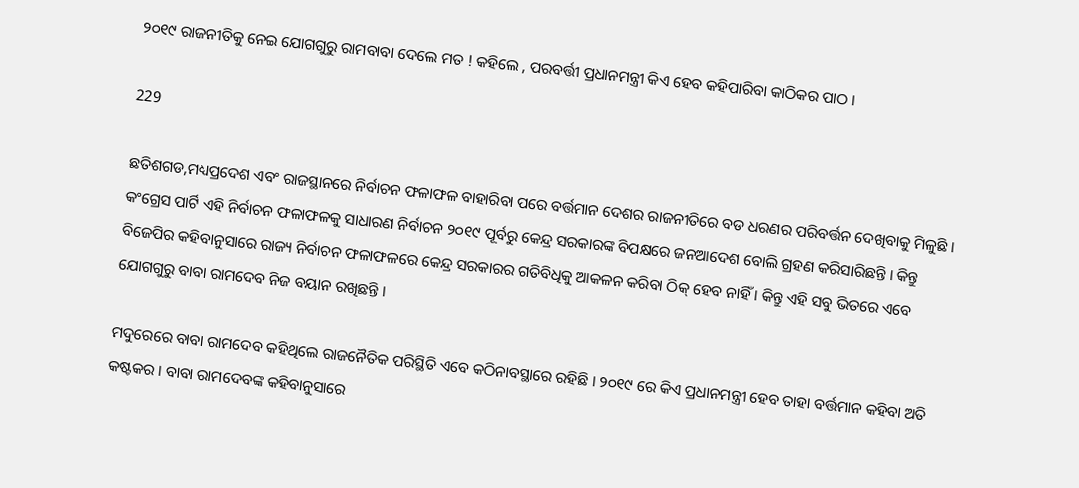୨୦୧୯ ରାଜନୀତିକୁ ନେଇ ଯୋଗଗୁରୁ ରାମବାବା ଦେଲେ ମତ ! କହିଲେ , ପରବର୍ତ୍ତୀ ପ୍ରଧାନମନ୍ତ୍ରୀ କିଏ ହେବ କହିପାରିବା କାଠିକର ପାଠ ।

229

ଛତିଶଗଡ,ମଧ୍ୟପ୍ରଦେଶ ଏବଂ ରାଜସ୍ଥାନରେ ନିର୍ବାଚନ ଫଳାଫଳ ବାହାରିବା ପରେ ବର୍ତ୍ତମାନ ଦେଶର ରାଜନୀତିରେ ବଡ ଧରଣର ପରିବର୍ତ୍ତନ ଦେଖିବାକୁ ମିଳୁଛି । କଂଗ୍ରେସ ପାର୍ଟି ଏହି ନିର୍ବାଚନ ଫଳାଫଳକୁ ସାଧାରଣ ନିର୍ବାଚନ ୨୦୧୯ ପୂର୍ବରୁ କେନ୍ଦ୍ର ସରକାରଙ୍କ ବିପକ୍ଷରେ ଜନଆଦେଶ ବୋଲି ଗ୍ରହଣ କରିସାରିଛନ୍ତି । କିନ୍ତୁ ବିଜେପିର କହିବାନୁସାରେ ରାଜ୍ୟ ନିର୍ବାଚନ ଫଳାଫଳରେ କେନ୍ଦ୍ର ସରକାରର ଗତିବିଧିକୁ ଆକଳନ କରିବା ଠିକ୍ ହେବ ନାହିଁ । କିନ୍ତୁ ଏହି ସବୁ ଭିତରେ ଏବେ ଯୋଗଗୁରୁ ବାବା ରାମଦେବ ନିଜ ବୟାନ ରଖିଛନ୍ତି ।

ମଦୁରେରେ ବାବା ରାମଦେବ କହିଥିଲେ ରାଜନୈତିକ ପରିସ୍ଥିତି ଏବେ କଠିନାବସ୍ଥାରେ ରହିଛି । ୨୦୧୯ ରେ କିଏ ପ୍ରଧାନମନ୍ତ୍ରୀ ହେବ ତାହା ବର୍ତ୍ତମାନ କହିବା ଅତି କଷ୍ଟକର । ବାବା ରାମଦେବଙ୍କ କହିବାନୁସାରେ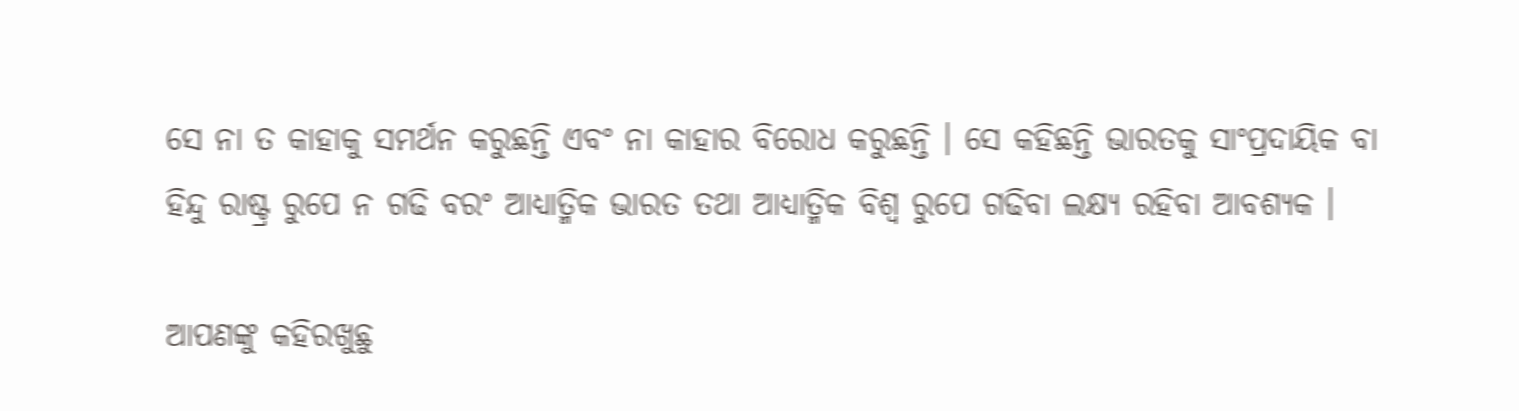ସେ ନା ତ କାହାକୁ ସମର୍ଥନ କରୁଛନ୍ତି ଏବଂ ନା କାହାର ବିରୋଧ କରୁଛନ୍ତି । ସେ କହିଛନ୍ତି ଭାରତକୁ ସାଂପ୍ରଦାୟିକ ବା ହିନ୍ଦୁ ରାଷ୍ଟ୍ର ରୁପେ ନ ଗଢି ବରଂ ଆଧ୍ୟାତ୍ମିକ ଭାରତ ତଥା ଆଧ୍ୟାତ୍ମିକ ବିଶ୍ୱ ରୁପେ ଗଢିବା ଲକ୍ଷ୍ୟ ରହିବା ଆବଶ୍ୟକ ।

ଆପଣଙ୍କୁ କହିରଖୁଛୁ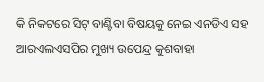କି ନିକଟରେ ସିଟ୍ ବାଣ୍ଟିବା ବିଷୟକୁ ନେଇ ଏନଡିଏ ସହ ଆରଏଲଏସପିର ମୁଖ୍ୟ ଉପେନ୍ଦ୍ର କୁଶବାହା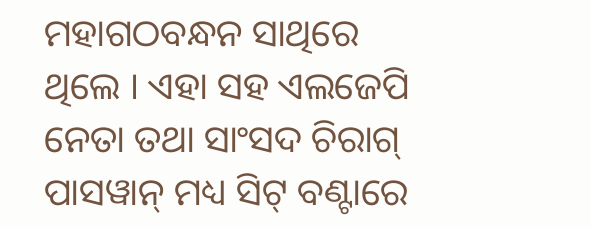ମହାଗଠବନ୍ଧନ ସାଥିରେ ଥିଲେ । ଏହା ସହ ଏଲଜେପି ନେତା ତଥା ସାଂସଦ ଚିରାଗ୍ ପାସୱାନ୍ ମଧ୍ୟ ସିଟ୍ ବଣ୍ଟାରେ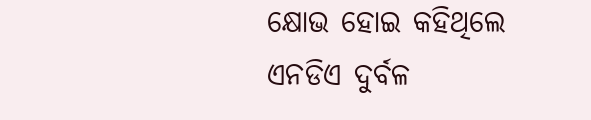କ୍ଷୋଭ ହୋଇ କହିଥିଲେ ଏନଡିଏ ଦୁର୍ବଳ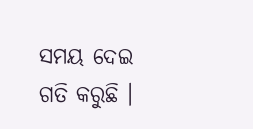ସମୟ ଦେଇ ଗତି କରୁଛି ।